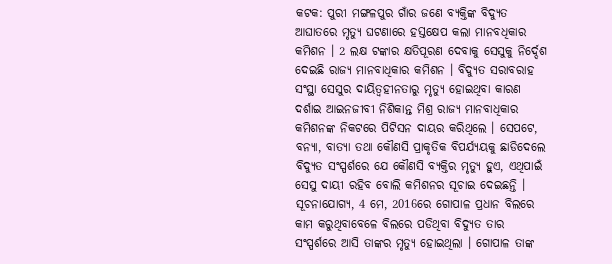କଟକ: ପୁରୀ ମଙ୍ଗଳପୁର ଗାଁର ଜଣେ ବ୍ୟକ୍ତିଙ୍କ ବିଦ୍ୟୁତ ଆଘାତରେ ମୃତ୍ୟୁ ଘଟଣାରେ ହସ୍ତକ୍ଷେପ କଲା ମାନବଧିକାର କମିଶନ । 2 ଲକ୍ଷ ଟଙ୍କାର କ୍ଷତିପୂରଣ ଦେବାକୁ ସେସୁକୁ ନିର୍ଦ୍ଦେଶ ଦେଇଛି ରାଜ୍ୟ ମାନବାଧିକାର କମିଶନ । ବିଦ୍ୟୁତ ସରାବରାହ ସଂସ୍ଥା ସେସୁର ଦାୟିତ୍ବହୀନତାରୁ ମୃତ୍ୟୁ ହୋଇଥିବା କାରଣ ଦର୍ଶାଇ ଆଇନଜୀବୀ ନିଶିକାନ୍ତ ମିଶ୍ର ରାଜ୍ୟ ମାନବାଧିକାର କମିଶନଙ୍କ ନିକଟରେ ପିଟିସନ ଦାୟର କରିଥିଲେ । ସେପଟେ, ବନ୍ୟା, ବାତ୍ୟା ତଥା କୌଣସି ପ୍ରାକୃତିକ ବିପର୍ଯ୍ୟୟକୁ ଛାଡିଦେଲେ ବିଦ୍ୟୁତ ସଂସ୍ପର୍ଶରେ ଯେ କୌଣସି ବ୍ୟକ୍ତିର ମୃତ୍ୟୁ ହୁଏ, ଏଥିପାଇଁ ସେସୁ ଦାୟୀ ରହିବ ବୋଲି କମିଶନର ସୂଚାଇ ଦେଇଛନ୍ତି ।
ସୂଚନାଯୋଗ୍ୟ, 4 ମେ, 2016ରେ ଗୋପାଳ ପ୍ରଧାନ ବିଲରେ କାମ କରୁଥିବାବେଳେ ବିଲରେ ପଡିଥିବା ବିଦ୍ୟୁତ ତାର ସଂସ୍ପର୍ଶରେ ଆସି ତାଙ୍କର ମୃତ୍ୟୁ ହୋଇଥିଲା । ଗୋପାଳ ତାଙ୍କ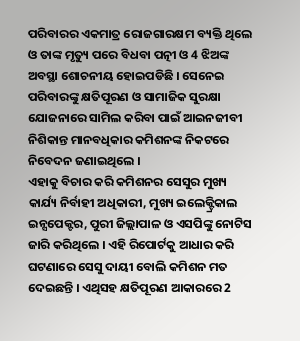ପରିବାରର ଏକମାତ୍ର ରୋଜଗାରକ୍ଷମ ବ୍ୟକ୍ତି ଥିଲେ ଓ ତାଙ୍କ ମୃତ୍ୟୁ ପରେ ବିଧବା ପତ୍ନୀ ଓ 4 ଝିଅଙ୍କ ଅବସ୍ଥା ଶୋଚନୀୟ ହୋଇପଡିଛି । ସେନେଇ ପରିବାରଙ୍କୁ କ୍ଷତିପୂରଣ ଓ ସାମାଜିକ ସୁରକ୍ଷା ଯୋଜନାରେ ସାମିଲ କରିବା ପାଇଁ ଆଇନଜୀବୀ ନିଶିକାନ୍ତ ମାନବଧିକାର କମିଶନଙ୍କ ନିକଟରେ ନିବେଦନ ଜଣାଇଥିଲେ ।
ଏହାକୁ ବିଚାର କରି କମିଶନର ସେସୁର ମୁଖ୍ୟ କାର୍ଯ୍ୟ ନିର୍ବାହୀ ଅଧିକାରୀ, ମୁଖ୍ୟ ଇଲେକ୍ଟ୍ରିକାଲ ଇନ୍ସପେକ୍ଟର, ପୁରୀ ଜିଲ୍ଲାପାଳ ଓ ଏସପିଙ୍କୁ ନୋଟିସ ଜାରି କରିଥିଲେ । ଏହି ରିପୋର୍ଟକୁ ଆଧାର କରି ଘଟଣାରେ ସେସୁ ଦାୟୀ ବୋଲି କମିଶନ ମତ ଦେଇଛନ୍ତି । ଏଥିସହ କ୍ଷତିପୂରଣ ଆକାରରେ 2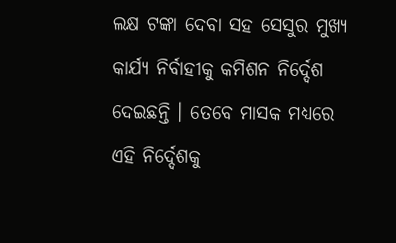ଲକ୍ଷ ଟଙ୍କା ଦେବା ସହ ସେସୁର ମୁଖ୍ୟ କାର୍ଯ୍ୟ ନିର୍ବାହୀକୁ କମିଶନ ନିର୍ଦ୍ଦେଶ ଦେଇଛନ୍ତି । ତେବେ ମାସକ ମଧ୍ୟରେ ଏହି ନିର୍ଦ୍ଦେଶକୁ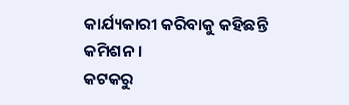କାର୍ଯ୍ୟକାରୀ କରିବାକୁ କହିଛନ୍ତି କମିଶନ ।
କଟକରୁ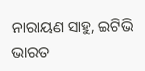ନାରାୟଣ ସାହୁ, ଇଟିଭି ଭାରତ